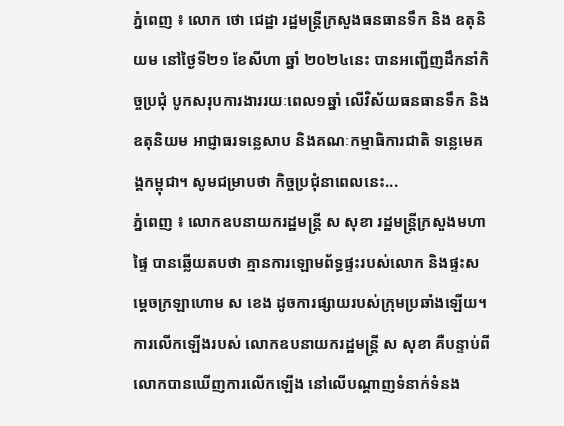ភ្នំពេញ ៖ លោក ថោ ជេដ្ឋា រដ្ឋមន្ត្រីក្រសួងធនធានទឹក និង ឧតុនិយម នៅថ្ងៃទី២១ ខែសីហា ឆ្នាំ ២០២៤នេះ បានអញ្ជើញដឹកនាំកិច្ចប្រជុំ បូកសរុបការងាររយៈពេល១ឆ្នាំ លើវិស័យធនធានទឹក និង ឧតុនិយម អាជ្ញាធរទន្លេសាប និងគណៈកម្មាធិការជាតិ ទន្លេមេគង្គកម្ពុជា។ សូមជម្រាបថា កិច្ចប្រជុំនាពេលនេះ...
ភ្នំពេញ ៖ លោកឧបនាយករដ្ឋមន្ដ្រី ស សុខា រដ្ឋមន្ដ្រីក្រសួងមហាផ្ទៃ បានឆ្លើយតបថា គ្មានការឡោមព័ទ្ធផ្ទះរបស់លោក និងផ្ទះសម្ដេចក្រឡាហោម ស ខេង ដូចការផ្សាយរបស់ក្រុមប្រឆាំងឡើយ។ ការលើកឡើងរបស់ លោកឧបនាយករដ្ឋមន្ត្រី ស សុខា គឺបន្ទាប់ពីលោកបានឃើញការលើកឡើង នៅលើបណ្ដាញទំនាក់ទំនង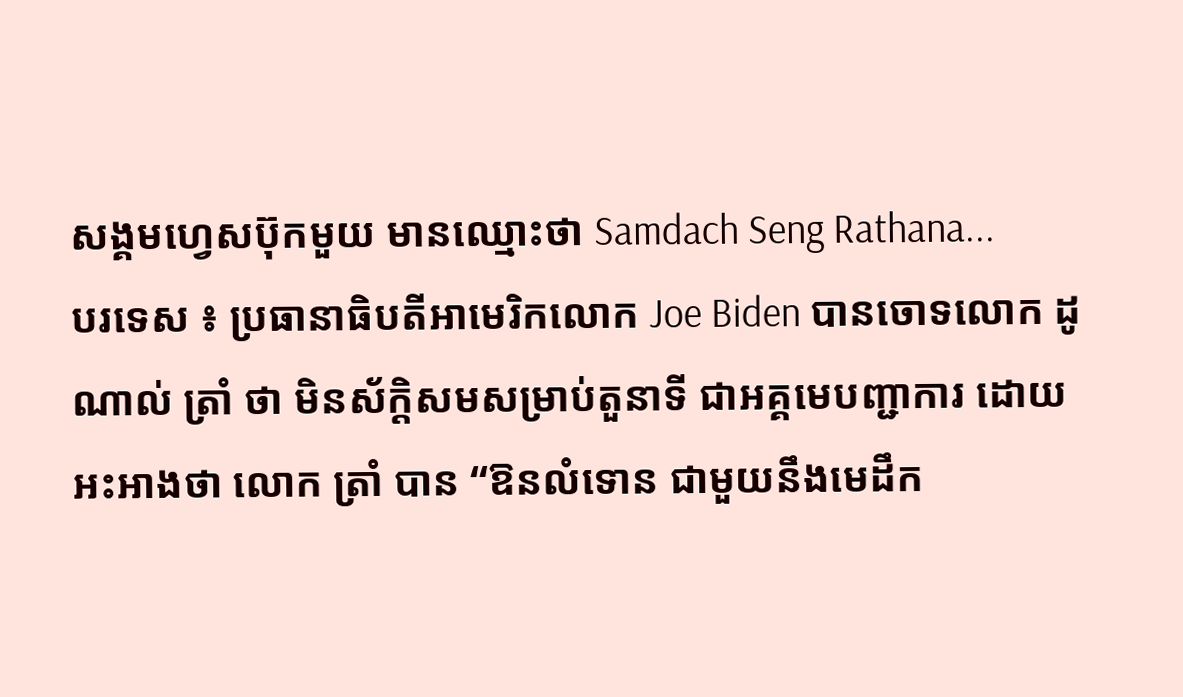សង្គមហ្វេសប៊ុកមួយ មានឈ្មោះថា Samdach Seng Rathana...
បរទេស ៖ ប្រធានាធិបតីអាមេរិកលោក Joe Biden បានចោទលោក ដូណាល់ ត្រាំ ថា មិនស័ក្តិសមសម្រាប់តួនាទី ជាអគ្គមេបញ្ជាការ ដោយអះអាងថា លោក ត្រាំ បាន “ឱនលំទោន ជាមួយនឹងមេដឹក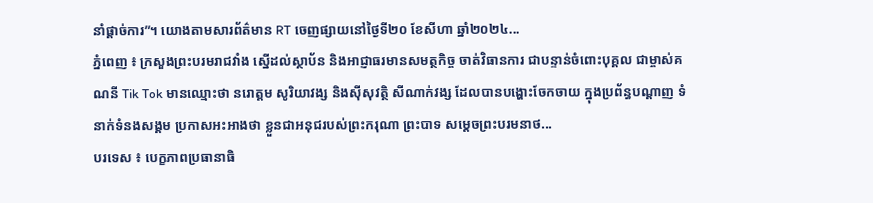នាំផ្តាច់ការ”។ យោងតាមសារព័ត៌មាន RT ចេញផ្សាយនៅថ្ងៃទី២០ ខែសីហា ឆ្នាំ២០២៤...
ភ្នំពេញ ៖ ក្រសួងព្រះបរមរាជវាំង ស្នើដល់ស្ថាប័ន និងអាជ្ញាធរមានសមត្ថកិច្ច ចាត់វិធានការ ជាបន្ទាន់ចំពោះបុគ្គល ជាម្ចាស់គណនី Tik Tok មានឈ្មោះថា នរោត្តម សូរិយាវង្ស និងស៊ីសុវត្ថិ សីណាក់វង្ស ដែលបានបង្ហោះចែកចាយ ក្នុងប្រព័ន្ធបណ្តាញ ទំនាក់ទំនងសង្គម ប្រកាសអះអាងថា ខ្លួនជាអនុជរបស់ព្រះករុណា ព្រះបាទ សម្តេចព្រះបរមនាថ...
បរទេស ៖ បេក្ខភាពប្រធានាធិ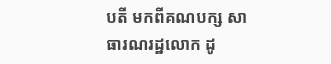បតី មកពីគណបក្ស សាធារណរដ្ឋលោក ដូ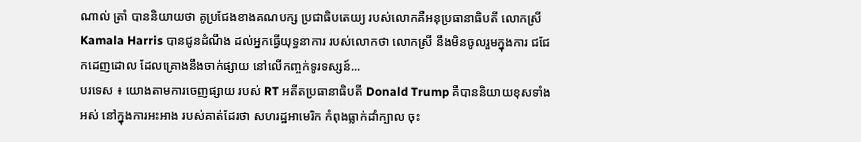ណាល់ ត្រាំ បាននិយាយថា គូប្រជែងខាងគណបក្ស ប្រជាធិបតេយ្យ របស់លោកគឺអនុប្រធានាធិបតី លោកស្រី Kamala Harris បានជូនដំណឹង ដល់អ្នកធ្វើយុទ្ធនាការ របស់លោកថា លោកស្រី នឹងមិនចូលរួមក្នុងការ ជជែកដេញដោល ដែលគ្រោងនឹងចាក់ផ្សាយ នៅលើកញ្ចក់ទូរទស្សន៍...
បរទេស ៖ យោងតាមការចេញផ្សាយ របស់ RT អតីតប្រធានាធិបតី Donald Trump គឺបាននិយាយខុសទាំងអស់ នៅក្នុងការអះអាង របស់គាត់ដែរថា សហរដ្ឋអាមេរិក កំពុងធ្លាក់ដាំក្បាល ចុះ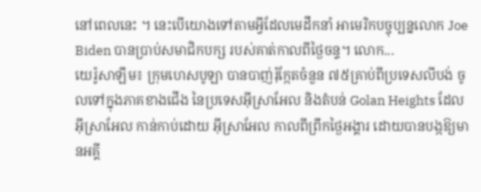នៅពេលនេះ ។ នេះបើយោងទៅតាមអ្វីដែលមេដឹកនាំ អាមេរិកបច្ចុប្បន្នលោក Joe Biden បានប្រាប់សមាជិកបក្ស របស់គាត់កាលពីថ្ងៃចន្ទ។ លោក...
យេរ៉ូសាឡឹម៖ ក្រុមហេសបូឡា បានបាញ់រ៉ុក្កែតចំនួន ៧៥គ្រាប់ពីប្រទេសលីបង់ ចូលទៅក្នុងភាគខាងជើង នៃប្រទេសអ៊ីស្រាអែល និងតំបន់ Golan Heights ដែលអ៊ីស្រាអែល កាន់កាប់ដោយ អ៊ីស្រាអែល កាលពីព្រឹកថ្ងៃអង្គារ ដោយបានបង្កឱ្យមានអគ្គី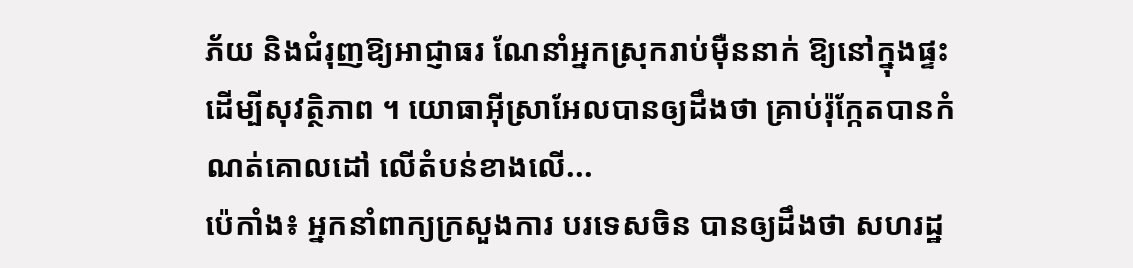ភ័យ និងជំរុញឱ្យអាជ្ញាធរ ណែនាំអ្នកស្រុករាប់ម៉ឺននាក់ ឱ្យនៅក្នុងផ្ទះ ដើម្បីសុវត្ថិភាព ។ យោធាអ៊ីស្រាអែលបានឲ្យដឹងថា គ្រាប់រ៉ុក្កែតបានកំណត់គោលដៅ លើតំបន់ខាងលើ...
ប៉េកាំង៖ អ្នកនាំពាក្យក្រសួងការ បរទេសចិន បានឲ្យដឹងថា សហរដ្ឋ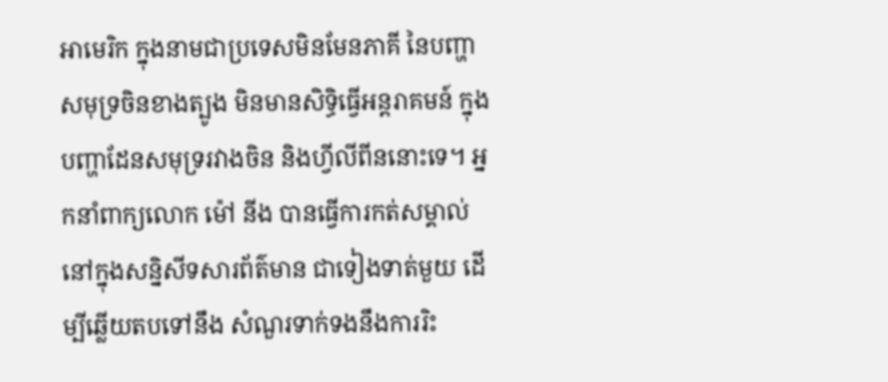អាមេរិក ក្នុងនាមជាប្រទេសមិនមែនភាគី នៃបញ្ហាសមុទ្រចិនខាងត្បូង មិនមានសិទ្ធិធ្វើអន្តរាគមន៍ ក្នុងបញ្ហាដែនសមុទ្ររវាងចិន និងហ្វីលីពីននោះទេ។ អ្នកនាំពាក្យលោក ម៉ៅ នីង បានធ្វើការកត់សម្គាល់ នៅក្នុងសន្និសីទសារព័ត៌មាន ជាទៀងទាត់មួយ ដើម្បីឆ្លើយតបទៅនឹង សំណួរទាក់ទងនឹងការរិះ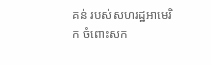គន់ របស់សហរដ្ឋអាមេរិក ចំពោះសក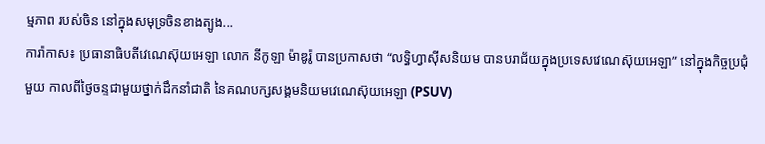ម្មភាព របស់ចិន នៅក្នុងសមុទ្រចិនខាងត្បូង...
ការ៉ាកាស៖ ប្រធានាធិបតីវេណេស៊ុយអេឡា លោក នីកូឡា ម៉ាឌូរ៉ូ បានប្រកាសថា “លទ្ធិហ្វាស៊ីសនិយម បានបរាជ័យក្នុងប្រទេសវេណេស៊ុយអេឡា” នៅក្នុងកិច្ចប្រជុំមួយ កាលពីថ្ងៃចន្ទជាមួយថ្នាក់ដឹកនាំជាតិ នៃគណបក្សសង្គមនិយមវេណេស៊ុយអេឡា (PSUV)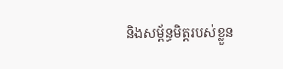និងសម្ព័ន្ធមិត្តរបស់ខ្លួន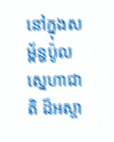នៅក្នុងសម្ព័ន្ធប៉ូលស្នេហាជាតិ ដ៏អស្ចា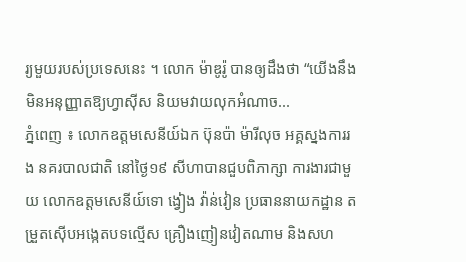រ្យមួយរបស់ប្រទេសនេះ ។ លោក ម៉ាឌូរ៉ូ បានឲ្យដឹងថា “យើងនឹង មិនអនុញ្ញាតឱ្យហ្វាស៊ីស និយមវាយលុកអំណាច...
ភ្នំពេញ ៖ លោកឧត្តមសេនីយ៍ឯក ប៊ុនប៉ា ម៉ារីលុច អគ្គស្នងការរង នគរបាលជាតិ នៅថ្ងៃ១៩ សីហាបានជួបពិភាក្សា ការងារជាមួយ លោកឧត្តមសេនីយ៍ទោ ង្វៀង វ៉ាន់វៀន ប្រធាននាយកដ្ឋាន តម្រួតស៊ើបអង្កេតបទល្មើស គ្រឿងញៀនវៀតណាម និងសហ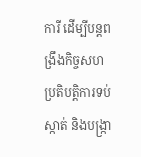ការី ដើម្បីបន្តពង្រឹងកិច្ចសហប្រតិបត្តិការទប់ស្កាត់ និងបង្ក្រា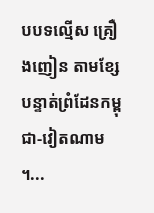បបទល្មើស គ្រឿងញៀន តាមខ្សែបន្ទាត់ព្រំដែនកម្ពុជា-វៀតណាម ។...